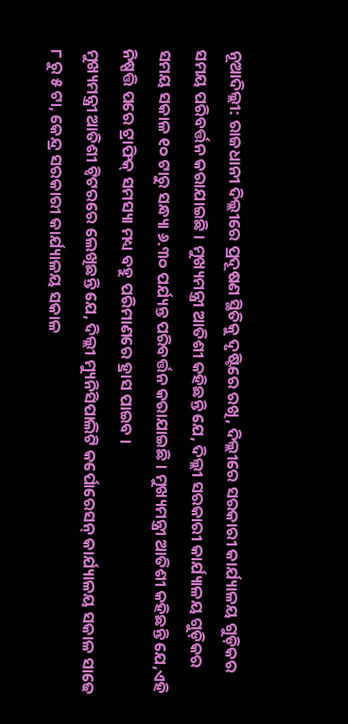ନୂଆଦିଲ୍ଲୀ: ରାଜଧାନୀ ଦିଲ୍ଲୀରେ ପ୍ରଦୂଷଣ ସ୍ଥିତିକୁ ଦୃଷ୍ଟିରେ ରଖି, ଦିଲ୍ଲୀରେ ସରକାରୀ କାର୍ଯ୍ୟାଳୟ ଗୁଡ଼ିକର ସମୟ ପରିବର୍ତ୍ତନ କରାଯାଇଛି । ମୁଖ୍ୟମନ୍ତ୍ରୀ ଆତିଶୀ କହିଛନ୍ତି ଯେ, ଦିଲ୍ଲୀ ସରକାରୀ କାର୍ଯ୍ୟାଳୟ ଗୁଡ଼ିକର ସମୟ ସକାଳ ୧୦ ଟାରୁ ସନ୍ଧ୍ୟା ୬.୩୦ ପର୍ଯ୍ୟନ୍ତ ପରିବର୍ତ୍ତନ କରାଯାଇଛି । ମୁଖ୍ୟମନ୍ତ୍ରୀ ଆତିଶୀ କହିଛନ୍ତି ଯେ,ଏହି ନିଷ୍ପତ୍ତି ପରେ ଟ୍ରାଫିକ୍ ସମସ୍ୟା ମଧ୍ୟ ବହୁ ପରିମାଣରେ ହ୍ରାସ ପାଇବ ।
ମୁଖ୍ୟମନ୍ତ୍ରୀ ଆତିଶୀ ଟ୍ୱିଟରରେ ଲେଖିଛନ୍ତି ଯେ, ଦିଲ୍ଲୀ ମ୍ୟୁନିସିପାଲିଟି କର୍ପୋରେସନ୍ କାର୍ଯ୍ୟାଳୟ ସକାଳ ସାଢେ ୮ ରୁ ୫ ଟା, କେନ୍ଦ୍ର ସରକାରୀ କାର୍ଯ୍ୟାଳୟ ସକାଳ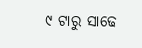୯ ଟାରୁ ସାଢେ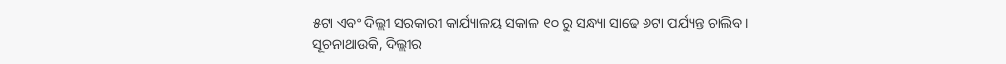୫ଟା ଏବଂ ଦିଲ୍ଲୀ ସରକାରୀ କାର୍ଯ୍ୟାଳୟ ସକାଳ ୧୦ ରୁ ସନ୍ଧ୍ୟା ସାଢେ ୬ଟା ପର୍ଯ୍ୟନ୍ତ ଚାଲିବ।
ସୂଚନାଥାଉକି, ଦିଲ୍ଲୀର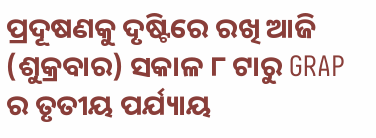ପ୍ରଦୂଷଣକୁ ଦୃଷ୍ଟିରେ ରଖି ଆଜି (ଶୁକ୍ରବାର) ସକାଳ ୮ ଟାରୁ GRAP ର ତୃତୀୟ ପର୍ଯ୍ୟାୟ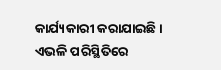କାର୍ଯ୍ୟକାରୀ କରାଯାଇଛି । ଏଭଳି ପରିସ୍ଥିତିରେ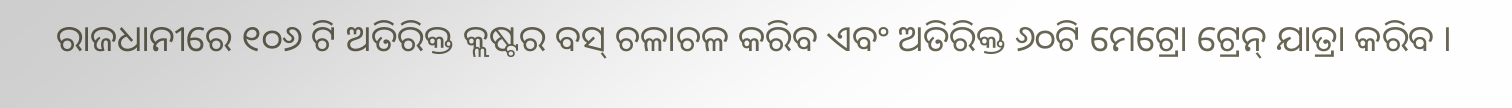ରାଜଧାନୀରେ ୧୦୬ ଟି ଅତିରିକ୍ତ କ୍ଲଷ୍ଟର ବସ୍ ଚଳାଚଳ କରିବ ଏବଂ ଅତିରିକ୍ତ ୬୦ଟି ମେଟ୍ରୋ ଟ୍ରେନ୍ ଯାତ୍ରା କରିବ ।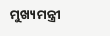ମୁଖ୍ୟମନ୍ତ୍ରୀ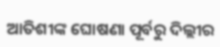ଆତିଶୀଙ୍କ ଘୋଷଣା ପୂର୍ବରୁ ଦିଲ୍ଲୀର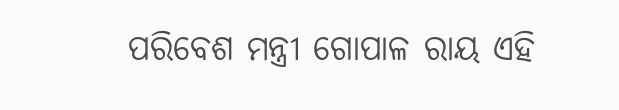ପରିବେଶ ମନ୍ତ୍ରୀ ଗୋପାଳ ରାୟ ଏହି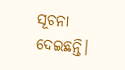ସୂଚନା ଦେଇଛନ୍ତି।